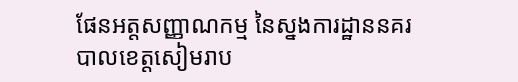ផែនអត្តសញ្ញាណកម្ម នៃស្នងការដ្ឋាននគរបាលខេត្តសៀមរាប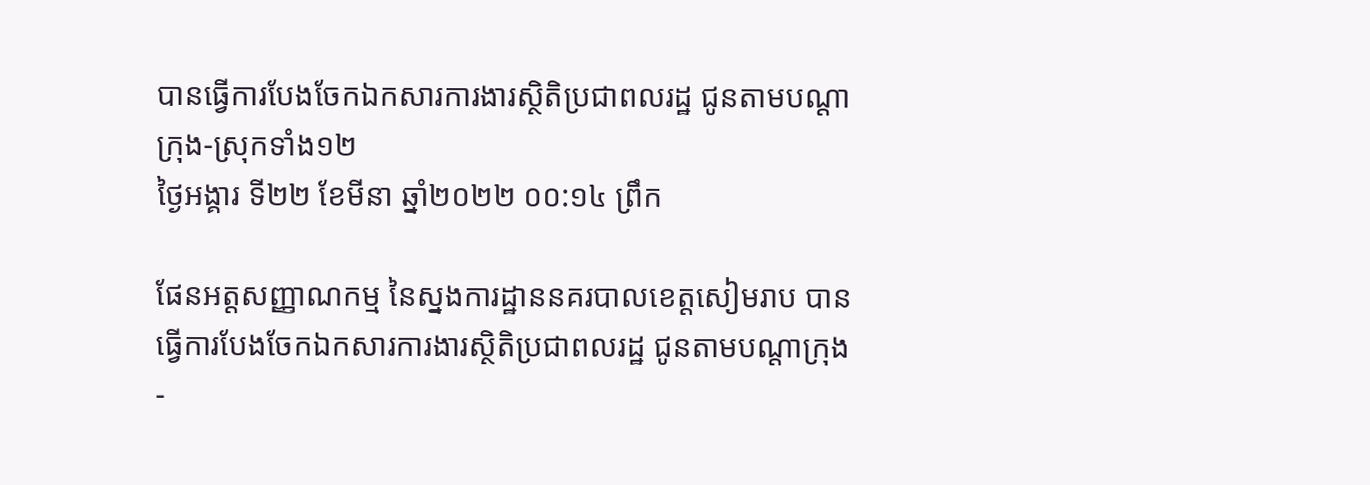បានធ្វើការបែងចែកឯកសារការងារស្ថិតិប្រជាពលរដ្ឋ ជូនតាមបណ្តាក្រុង-ស្រុកទាំង១២
ថ្ងៃអង្គារ ទី២២ ខែមីនា ឆ្នាំ២០២២ ០០:១៤ ព្រឹក

ផែនអត្តសញ្ញាណកម្ម នៃស្នងការដ្ឋាននគរបាលខេត្តសៀមរាប បានធ្វើការបែងចែកឯកសារការងារស្ថិតិប្រជាពលរដ្ឋ ជូនតាមបណ្តាក្រុង-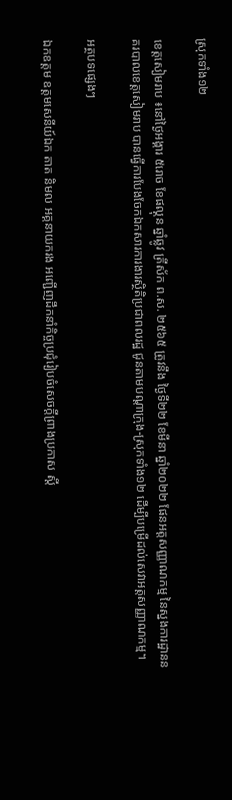ស្រុកទាំង១២

ខេត្តសៀមរាប ៖នៅថ្ងៃអង្គារ ៥រោច ខែផល្គុន ឆ្នាំឆ្លូវ ត្រីស័ក ព.ស. ២៥៦៥ ត្រូវនឹង ថ្ងៃទី២២ ខែមីនា ឆ្នាំ២០២២ ផែនអត្តសញ្ញាណកម្ម នៃស្នងការដ្ឋាននគរបាលខេត្តសៀមរាប បានធ្វើការបែងចែកឯកសារការងារស្ថិតិប្រជាពលរដ្ឋ ជូនតាមបណ្តាក្រុង-ស្រុកទាំង១២ ដើម្បីបម្រើដល់សេវាអត្តសញ្ញាណកម្ម។

អត្ថបទផ្សេងៗ

ឯកឧត្តម ឧត្ដមសេនីយ៍ឯក តាត និមល អគ្គនាយករង អញ្ជើញដឹកនាំកិច្ចប្រជុំរៀបចំសេចក្តីព្រាងប្រកាស ស្ដី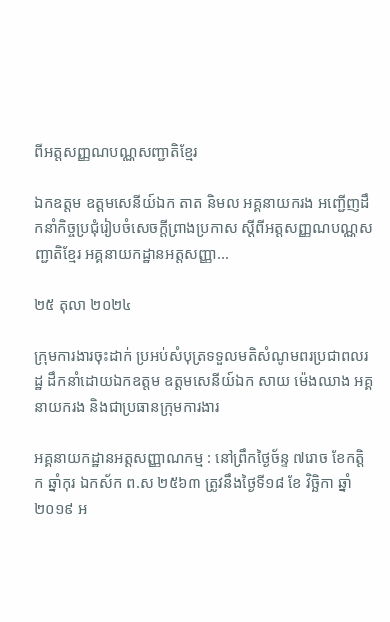ពីអត្តសញ្ញណបណ្ណសញ្ជាតិខ្មែរ

ឯកឧត្តម ឧត្ដមសេនីយ៍ឯក តាត និមល អគ្គនាយករង អញ្ជើញដឹកនាំកិច្ចប្រជុំរៀបចំសេចក្តីព្រាងប្រកាស ស្ដីពីអត្តសញ្ញណបណ្ណសញ្ជាតិខ្មែរ អគ្គនាយកដ្ឋានអត្តសញ្ញា...

២៥ តុលា ២០២៤

ក្រុមការងារចុះដាក់ ប្រអប់សំបុត្រទទួលមតិសំណូមពរប្រជាពលរដ្ឋ ដឹកនាំដោយឯកឧត្តម ឧត្តមសេនីយ៍ឯក សាយ ម៉េងឈាង អគ្គនាយករង និងជាប្រធានក្រុមការងារ

អគ្គនាយកដ្ឋានអត្តសញ្ញាណកម្ម : នៅព្រឹកថ្ងៃច័ន្ទ ៧រោច ខែកត្តិក ឆ្នាំកុរ ឯកស័ក ព.ស ២៥៦៣ ត្រូវនឹងថ្ងៃទី១៨ ខែ វិច្ឆិកា ឆ្នាំ២០១៩ អ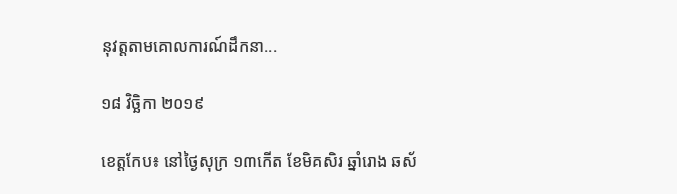នុវត្តតាមគោលការណ៍ដឹកនា...

១៨ វិច្ឆិកា ២០១៩

ខេត្តកែប៖ នៅថ្ងៃសុក្រ ១៣កើត ខែមិគសិរ ឆ្នាំរោង ឆស័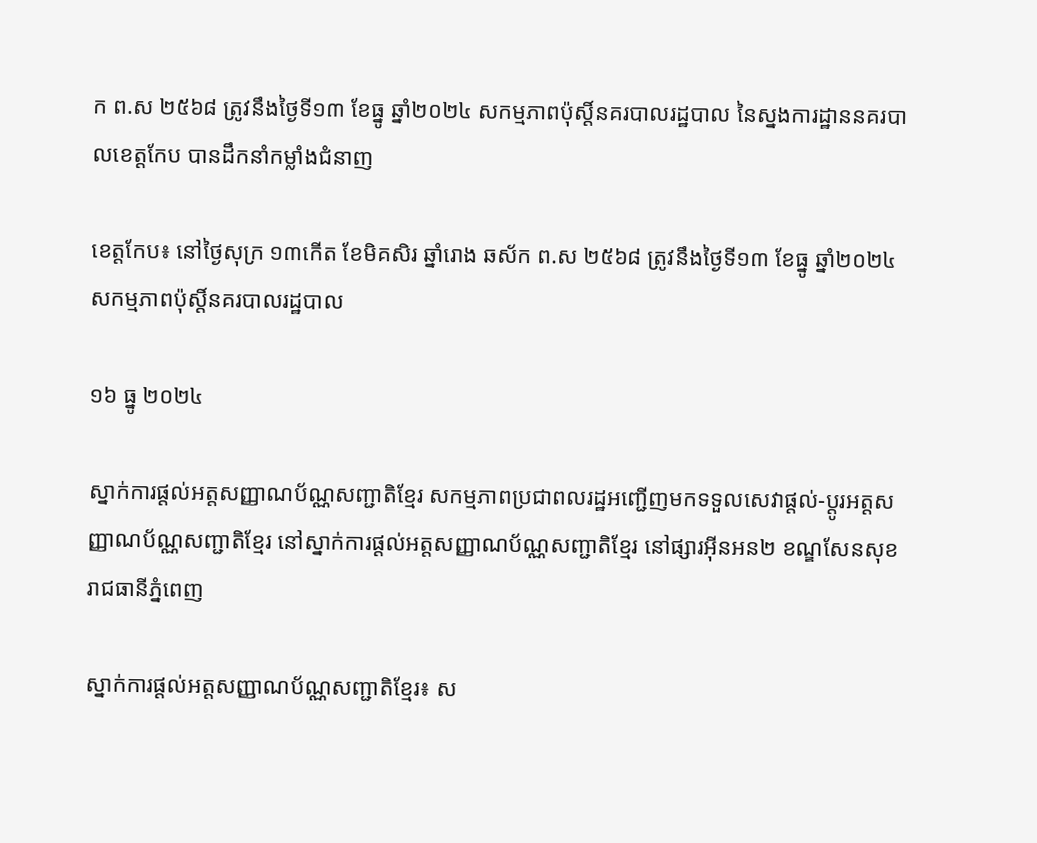ក ព.ស ២៥៦៨ ត្រូវនឹងថ្ងៃទី១៣ ខែធ្នូ ឆ្នាំ២០២៤ សកម្មភាពប៉ុស្តិ៍នគរបាលរដ្ឋបាល នៃស្នងការដ្ឋាននគរបាលខេត្តកែប បានដឹកនាំកម្លាំងជំនាញ

ខេត្តកែប៖ នៅថ្ងៃសុក្រ ១៣កើត ខែមិគសិរ ឆ្នាំរោង ឆស័ក ព.ស ២៥៦៨ ត្រូវនឹងថ្ងៃទី១៣ ខែធ្នូ ឆ្នាំ២០២៤ សកម្មភាពប៉ុស្តិ៍នគរបាលរដ្ឋបាល

១៦ ធ្នូ ២០២៤

ស្នាក់ការផ្ដល់អត្តសញ្ញាណប័ណ្ណសញ្ជាតិខ្មែរ សកម្មភាពប្រជាពលរដ្ឋអញ្ជើញមកទទួលសេវាផ្តល់-ប្តូរអត្តសញ្ញាណប័ណ្ណសញ្ជាតិខ្មែរ នៅស្នាក់ការផ្ដល់អត្តសញ្ញាណប័ណ្ណសញ្ជាតិខ្មែរ នៅផ្សារអុីនអន២ ខណ្ឌសែនសុខ រាជធានីភ្នំពេញ

ស្នាក់ការផ្ដល់អត្តសញ្ញាណប័ណ្ណសញ្ជាតិខ្មែរ៖ ស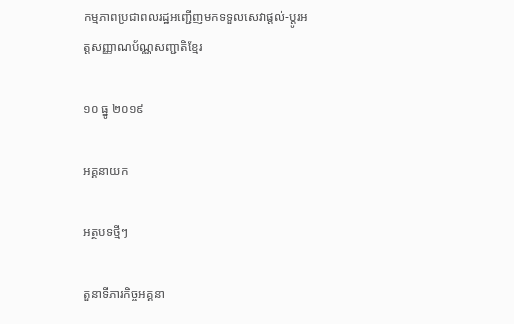កម្មភាពប្រជាពលរដ្ឋអញ្ជើញមកទទួលសេវាផ្តល់-ប្តូរអត្តសញ្ញាណប័ណ្ណសញ្ជាតិខ្មែរ

១០ ធ្នូ ២០១៩

អគ្គនាយក

អត្ថបទថ្មីៗ

តួនាទីភារកិច្ចអគ្គនា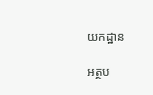យកដ្ឋាន

អត្ថប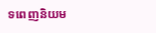ទពេញនិយម